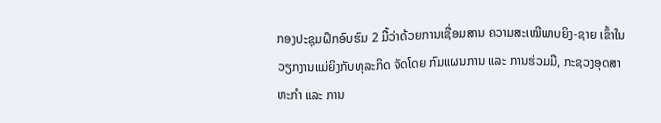ກອງປະຊຸມຝຶກອົບຮົມ 2 ມື້ວ່າດ້ວຍການເຊື່ອມສານ ຄວາມສະເໝີພາບຍິງ-ຊາຍ ເຂົ້າໃນວຽກງານແມ່ຍິງກັບທຸລະກິດ ຈັດໂດຍ ກົມແຜນການ ແລະ ການຮ່ວມມື, ກະຊວງອຸດສາຫະກຳ ແລະ ການ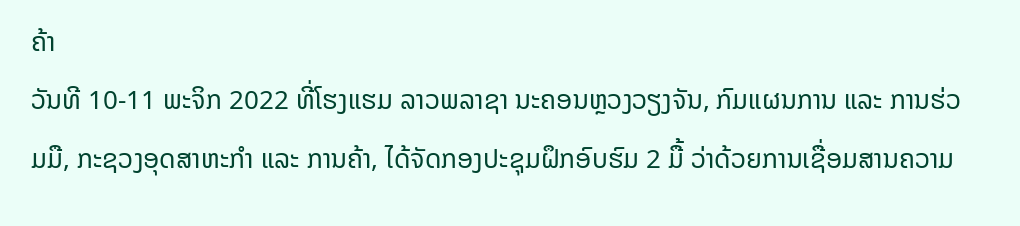ຄ້າ
ວັນທີ 10-11 ພະຈິກ 2022 ທີ່ໂຮງແຮມ ລາວພລາຊາ ນະຄອນຫຼວງວຽງຈັນ, ກົມແຜນການ ແລະ ການຮ່ວມມື, ກະຊວງອຸດສາຫະກຳ ແລະ ການຄ້າ, ໄດ້ຈັດກອງປະຊຸມຝຶກອົບຮົມ 2 ມື້ ວ່າດ້ວຍການເຊື່ອມສານຄວາມ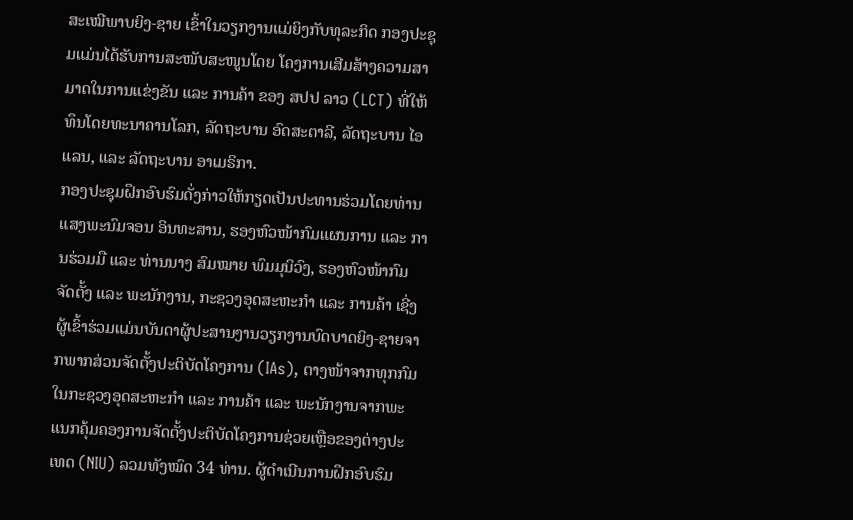ສະເໝີພາບຍິງ-ຊາຍ ເຂົ້າໃນວຽກງານແມ່ຍິງກັບທຸລະກິດ ກອງປະຊຸມແມ່ນໄດ້ຮັບການສະໜັບສະໜູນໂດຍ ໂຄງການເສີມສ້າງຄວາມສາມາດໃນການແຂ່ງຂັນ ແລະ ການຄ້າ ຂອງ ສປປ ລາວ (LCT) ທີ່ໃຫ້ທຶນໂດຍທະນາຄານໂລກ, ລັດຖະບານ ອົດສະຕາລີ, ລັດຖະບານ ໄອແລນ, ແລະ ລັດຖະບານ ອາເມຣິກາ.
ກອງປະຊຸມຝຶກອົບຮົມດັ່ງກ່າວໃຫ້ກຽດເປັນປະທານຮ່ວມໂດຍທ່ານ ແສງພະນົມຈອນ ອິນທະສານ, ຮອງຫົວໜ້າກົມແຜນການ ແລະ ການຮ່ວມມື ແລະ ທ່ານນາງ ສົມໝາຍ ພົມມຸນິວົງ, ຮອງຫົວໜ້າກົມຈັດຕັ້ງ ແລະ ພະນັກງານ, ກະຊວງອຸດສະຫະກໍາ ແລະ ການຄ້າ ເຊີ່ງຜູ້ເຂົ້າຮ່ວມແມ່ນບັນດາຜູ້ປະສານງານວຽກງານບົດບາດຍິງ-ຊາຍຈາກພາກສ່ວນຈັດຕັ້ງປະຕິບັດໂຄງການ (IAs), ຕາງໜ້າຈາກທຸກກົມໃນກະຊວງອຸດສະຫະກຳ ແລະ ການຄ້າ ແລະ ພະນັກງານຈາກພະແນກຄຸ້ມຄອງການຈັດຕັ້ງປະຕິບັດໂຄງການຊ່ວຍເຫຼືອຂອງຕ່າງປະເທດ (NIU) ລວມທັງໝົດ 34 ທ່ານ. ຜູ້ດຳເນີນການຝຶກອົບຮົມ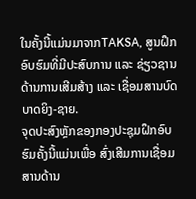ໃນຄັ້ງນີ້ແມ່ນມາຈາກTAKSA, ສູນຝຶກອົບຮົມທີ່ມີປະສົບການ ແລະ ຊ່ຽວຊານດ້ານການເສີມສ້າງ ແລະ ເຊື່ອມສານບົດບາດຍິງ-ຊາຍ.
ຈຸດປະສົງຫຼັກຂອງກອງປະຊຸມຝຶກອົບຮົມຄັ້ງນີ້ແມ່ນເພື່ອ ສົ່ງເສີມການເຊື່ອມສານດ້ານ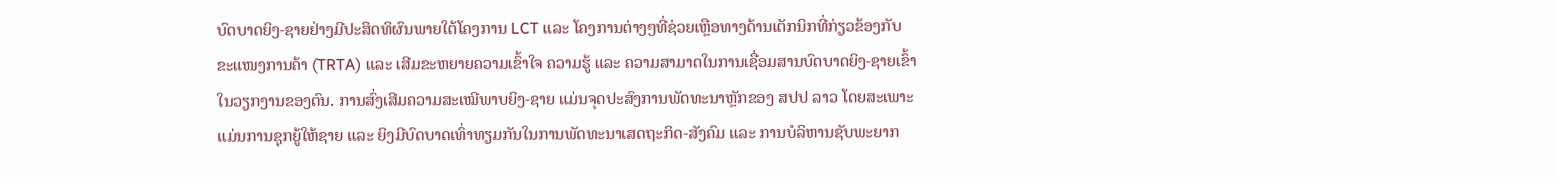ບົດບາດຍິງ-ຊາຍຢ່າງມີປະສິດທິຜົນພາຍໃຕ້ໂຄງການ LCT ແລະ ໂຄງການຕ່າງໆທີ່ຊ່ວຍເຫຼືອທາງດ້ານເຕັກນິກທີ່ກ່ຽວຂ້ອງກັບຂະແໜງການຄ້າ (TRTA) ແລະ ເສີມຂະຫຍາຍຄວາມເຂົ້າໃຈ ຄວາມຮູ້ ແລະ ຄວາມສາມາດໃນການເຊື່ອມສານບົດບາດຍິງ-ຊາຍເຂົ້າໃນວຽກງານຂອງຕົນ. ການສົ່ງເສີມຄວາມສະເໝີພາບຍິງ-ຊາຍ ແມ່ນຈຸດປະສົງການພັດທະນາຫຼັກຂອງ ສປປ ລາວ ໂດຍສະເພາະແມ່ນການຊຸກຍູ້ໃຫ້ຊາຍ ແລະ ຍິງມີບົດບາດເທົ່າທຽມກັນໃນການພັດທະນາເສດຖະກິດ-ສັງຄົມ ແລະ ການບໍລິຫານຊັບພະຍາກ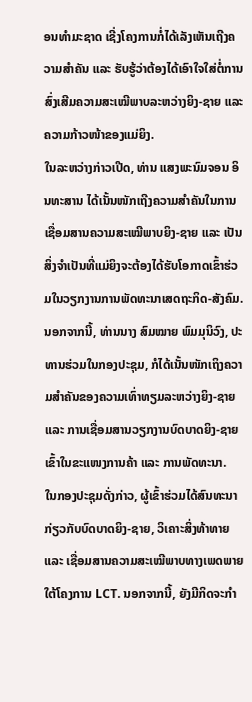ອນທຳມະຊາດ ເຊີ່ງໂຄງການກໍ່ໄດ້ເລັງເຫັນເຖີງຄວາມສຳຄັນ ແລະ ຮັບຮູ້ວ່າຕ້ອງໄດ້ເອົາໃຈໃສ່ຕໍ່ການສົ່ງເສີມຄວາມສະເໝີພາບລະຫວ່າງຍິງ-ຊາຍ ແລະ ຄວາມກ້າວໜ້າຂອງແມ່ຍິງ.
ໃນລະຫວ່າງກ່າວເປີດ, ທ່ານ ແສງພະນົມຈອນ ອິນທະສານ ໄດ້ເນັ້ນໜັກເຖີງຄວາມສຳຄັນໃນການເຊື່ອມສານຄວາມສະເໝີພາບຍິງ-ຊາຍ ແລະ ເປັນສິ່ງຈຳເປັນທີ່ແມ່ຍິງຈະຕ້ອງໄດ້ຮັບໂອກາດເຂົ້າຮ່ວມໃນວຽກງານການພັດທະນາເສດຖະກິດ-ສັງຄົມ. ນອກຈາກນີ້, ທ່ານນາງ ສົມໝາຍ ພົມມຸນິວົງ, ປະທານຮ່ວມໃນກອງປະຊຸມ, ກໍໄດ້ເນັ້ນໜັກເຖິງຄວາມສໍາຄັນຂອງຄວາມເທົ່າທຽມລະຫວ່າງຍິງ-ຊາຍ ແລະ ການເຊື່ອມສານວຽກງານບົດບາດຍິງ-ຊາຍເຂົ້າໃນຂະແໜງການຄ້າ ແລະ ການພັດທະນາ.
ໃນກອງປະຊຸມດັ່ງກ່າວ, ຜູ້ເຂົ້າຮ່ວມໄດ້ສົນທະນາກ່ຽວກັບບົດບາດຍິງ-ຊາຍ, ວິເຄາະສິ່ງທ້າທາຍ ແລະ ເຊື່ອມສານຄວາມສະເໝີພາບທາງເພດພາຍໃຕ້ໂຄງການ LCT. ນອກຈາກນີ້, ຍັງມີກິດຈະກໍາ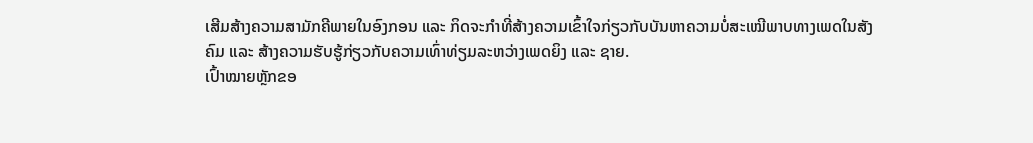ເສີມສ້າງຄວາມສາມັກຄີພາຍໃນອົງກອນ ແລະ ກິດຈະກຳທີ່ສ້າງຄວາມເຂົ້າໃຈກ່ຽວກັບບັນຫາຄວາມບໍ່ສະເໝີພາບທາງເພດໃນສັງຄົມ ແລະ ສ້າງຄວາມຮັບຮູ້ກ່ຽວກັບຄວາມເທົ່າທ່ຽມລະຫວ່າງເພດຍິງ ແລະ ຊາຍ.
ເປົ້າໝາຍຫຼັກຂອ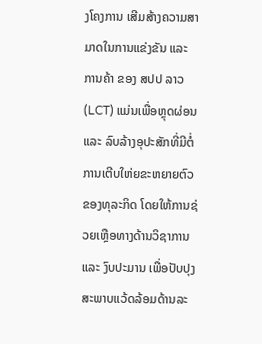ງໂຄງການ ເສີມສ້າງຄວາມສາມາດໃນການແຂ່ງຂັນ ແລະ ການຄ້າ ຂອງ ສປປ ລາວ (LCT) ແມ່ນເພື່ອຫຼຸດຜ່ອນ ແລະ ລົບລ້າງອຸປະສັກທີ່ມີຕໍ່ການເຕີບໃຫ່ຍຂະຫຍາຍຕົວຂອງທຸລະກິດ ໂດຍໃຫ້ການຊ່ວຍເຫຼືອທາງດ້ານວິຊາການ ແລະ ງົບປະມານ ເພື່ອປັບປຸງສະພາບແວ້ດລ້ອມດ້ານລະ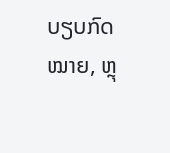ບຽບກົດໝາຍ, ຫຼຸ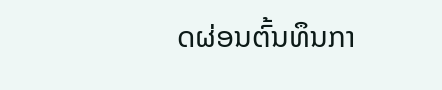ດຜ່ອນຕົ້ນທຶນກາ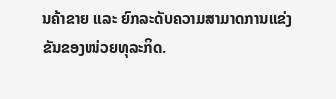ນຄ້າຂາຍ ແລະ ຍົກລະດັບຄວາມສາມາດການແຂ່ງຂັນຂອງໜ່ວຍທຸລະກິດ.